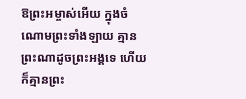ឱព្រះអម្ចាស់អើយ ក្នុងចំណោមព្រះទាំងឡាយ គ្មានព្រះណាដូចព្រះអង្គទេ ហើយក៏គ្មានព្រះ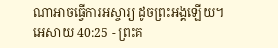ណាអាចធ្វើការអស្ចារ្យ ដូចព្រះអង្គឡើយ។
អេសាយ 40:25 - ព្រះគ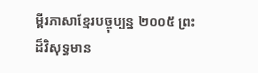ម្ពីរភាសាខ្មែរបច្ចុប្បន្ន ២០០៥ ព្រះដ៏វិសុទ្ធមាន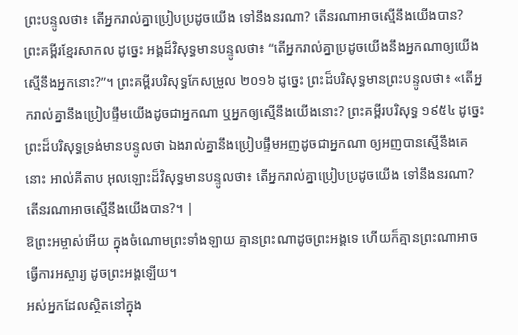ព្រះបន្ទូលថា៖ តើអ្នករាល់គ្នាប្រៀបប្រដូចយើង ទៅនឹងនរណា? តើនរណាអាចស្មើនឹងយើងបាន? ព្រះគម្ពីរខ្មែរសាកល ដូច្នេះ អង្គដ៏វិសុទ្ធមានបន្ទូលថា៖ “តើអ្នករាល់គ្នាប្រដូចយើងនឹងអ្នកណាឲ្យយើងស្មើនឹងអ្នកនោះ?”។ ព្រះគម្ពីរបរិសុទ្ធកែសម្រួល ២០១៦ ដូច្នេះ ព្រះដ៏បរិសុទ្ធមានព្រះបន្ទូលថា៖ «តើអ្នករាល់គ្នានឹងប្រៀបផ្ទឹមយើងដូចជាអ្នកណា ឬអ្នកឲ្យស្មើនឹងយើងនោះ? ព្រះគម្ពីរបរិសុទ្ធ ១៩៥៤ ដូច្នេះ ព្រះដ៏បរិសុទ្ធទ្រង់មានបន្ទូលថា ឯងរាល់គ្នានឹងប្រៀបផ្ទឹមអញដូចជាអ្នកណា ឲ្យអញបានស្មើនឹងគេនោះ អាល់គីតាប អុលឡោះដ៏វិសុទ្ធមានបន្ទូលថា៖ តើអ្នករាល់គ្នាប្រៀបប្រដូចយើង ទៅនឹងនរណា? តើនរណាអាចស្មើនឹងយើងបាន?។ |
ឱព្រះអម្ចាស់អើយ ក្នុងចំណោមព្រះទាំងឡាយ គ្មានព្រះណាដូចព្រះអង្គទេ ហើយក៏គ្មានព្រះណាអាចធ្វើការអស្ចារ្យ ដូចព្រះអង្គឡើយ។
អស់អ្នកដែលស្ថិតនៅក្នុង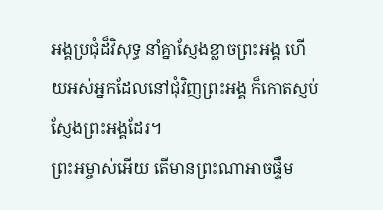អង្គប្រជុំដ៏វិសុទ្ធ នាំគ្នាស្ញែងខ្លាចព្រះអង្គ ហើយអស់អ្នកដែលនៅជុំវិញព្រះអង្គ ក៏កោតស្ញប់ស្ញែងព្រះអង្គដែរ។
ព្រះអម្ចាស់អើយ តើមានព្រះណាអាចផ្ទឹម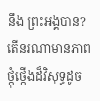នឹង ព្រះអង្គបាន? តើនរណាមានភាពថ្កុំថ្កើងដ៏វិសុទ្ធដូច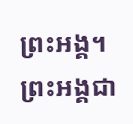ព្រះអង្គ។ ព្រះអង្គជា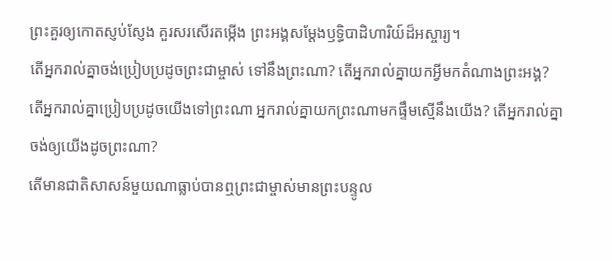ព្រះគួរឲ្យកោតស្ញប់ស្ញែង គួរសរសើរតម្កើង ព្រះអង្គសម្តែងឫទ្ធិបាដិហារិយ៍ដ៏អស្ចារ្យ។
តើអ្នករាល់គ្នាចង់ប្រៀបប្រដូចព្រះជាម្ចាស់ ទៅនឹងព្រះណា? តើអ្នករាល់គ្នាយកអ្វីមកតំណាងព្រះអង្គ?
តើអ្នករាល់គ្នាប្រៀបប្រដូចយើងទៅព្រះណា អ្នករាល់គ្នាយកព្រះណាមកផ្ទឹមស្មើនឹងយើង? តើអ្នករាល់គ្នាចង់ឲ្យយើងដូចព្រះណា?
តើមានជាតិសាសន៍មួយណាធ្លាប់បានឮព្រះជាម្ចាស់មានព្រះបន្ទូល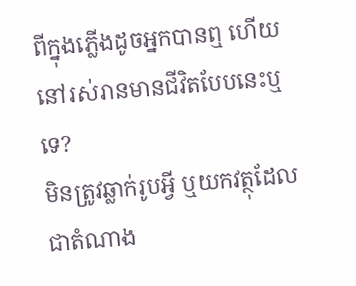ពីក្នុងភ្លើងដូចអ្នកបានឮ ហើយនៅរស់រានមានជីវិតបែបនេះឬទេ?
មិនត្រូវឆ្លាក់រូបអ្វី ឬយកវត្ថុដែលជាតំណាង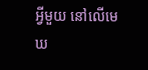អ្វីមួយ នៅលើមេឃ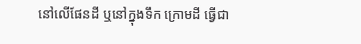នៅលើផែនដី ឬនៅក្នុងទឹក ក្រោមដី ធ្វើជា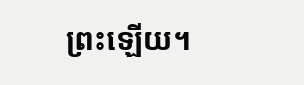ព្រះឡើយ។